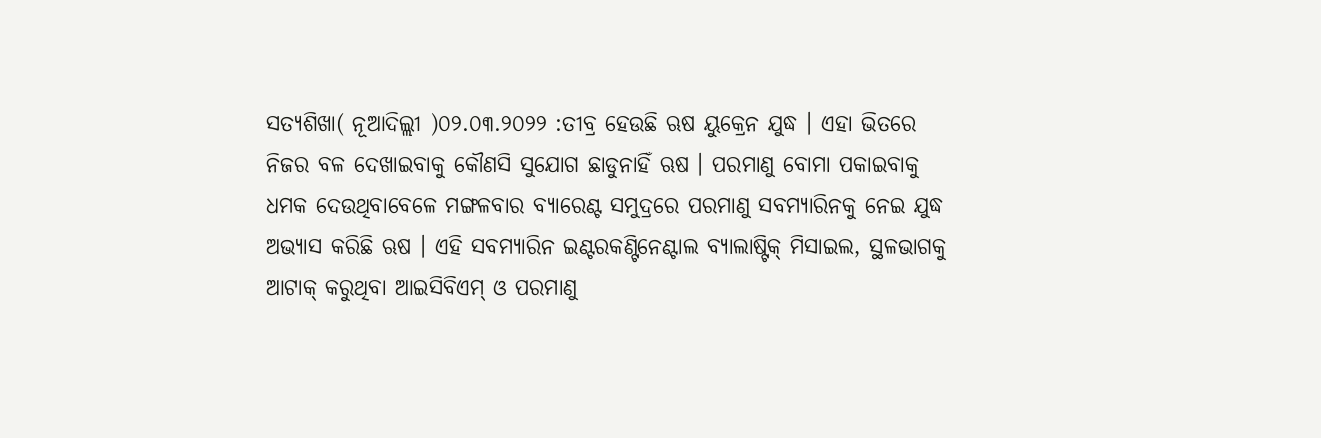ସତ୍ୟଶିଖା( ନୂଆଦିଲ୍ଲୀ )୦୨.୦୩.୨୦୨୨ :ତୀବ୍ର ହେଉଛି ଋଷ ୟୁକ୍ରେନ ଯୁଦ୍ଧ । ଏହା ଭିତରେ ନିଜର ବଳ ଦେଖାଇବାକୁ କୌଣସି ସୁଯୋଗ ଛାଡୁନାହିଁ ଋଷ । ପରମାଣୁ ବୋମା ପକାଇବାକୁ ଧମକ ଦେଉଥିବାବେଳେ ମଙ୍ଗଳବାର ବ୍ୟାରେଣ୍ଟ ସମୁଦ୍ରରେ ପରମାଣୁ ସବମ୍ୟାରିନକୁ ନେଇ ଯୁଦ୍ଧ ଅଭ୍ୟାସ କରିଛି ଋଷ । ଏହି ସବମ୍ୟାରିନ ଇଣ୍ଟରକଣ୍ଟିନେଣ୍ଟାଲ ବ୍ୟାଲାଷ୍ଟିକ୍ ମିସାଇଲ, ସ୍ଥଳଭାଗକୁ ଆଟାକ୍ କରୁଥିବା ଆଇସିବିଏମ୍ ଓ ପରମାଣୁ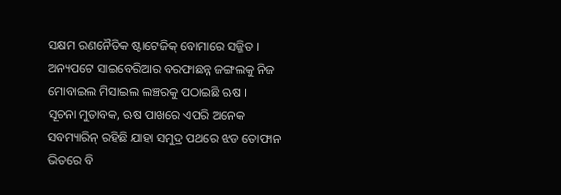ସକ୍ଷମ ରଣନୈତିକ ଷ୍ଟାଟେଜିକ୍ ବୋମାରେ ସଜ୍ଜିତ । ଅନ୍ୟପଟେ ସାଇବେରିଆର ବରଫାଛନ୍ନ ଜଙ୍ଗଲକୁ ନିଜ ମୋବାଇଲ ମିସାଇଲ ଲଞ୍ଚରକୁ ପଠାଇଛି ଋଷ ।
ସୂଚନା ମୁତାବକ, ଋଷ ପାଖରେ ଏପରି ଅନେକ ସବମ୍ୟାରିନ୍ ରହିଛି ଯାହା ସମୁଦ୍ର ପଥରେ ଝଡ ତୋଫାନ ଭିତରେ ବି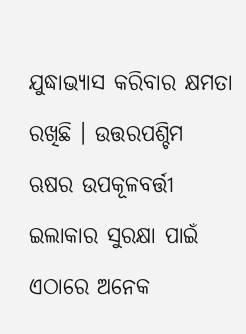ଯୁଦ୍ଧାଭ୍ୟାସ କରିବାର କ୍ଷମତା ରଖିଛି । ଉତ୍ତରପଶ୍ଚିମ ଋଷର ଉପକୂଳବର୍ତ୍ତୀ ଇଲାକାର ସୁରକ୍ଷା ପାଇଁ ଏଠାରେ ଅନେକ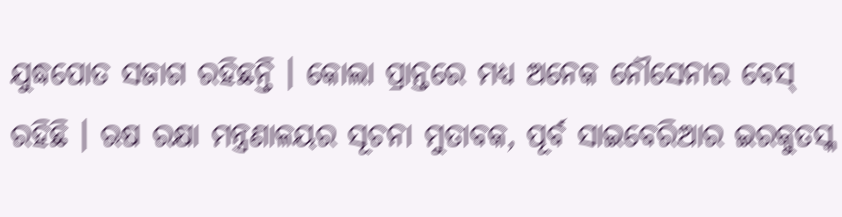ଯୁଦ୍ଧପୋତ ସଜାଗ ରହିଛନ୍ତି । କୋଲା ପ୍ରାନ୍ତରେ ମଧ୍ୟ ଅନେକ ନୌସେନାର ବେସ୍ ରହିଛି । ଋଷ ରକ୍ଷା ମନ୍ତ୍ରଣାଳୟର ସୂଚନା ମୁତାବକ, ପୂର୍ବ ସାଇବେରିଆର ଇରକୁତସ୍କ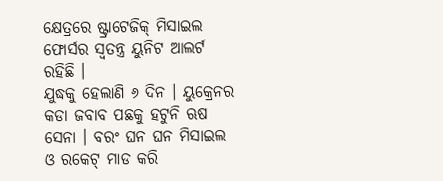କ୍ଷେତ୍ରରେ ଷ୍ଟ୍ରାଟେଜିକ୍ ମିସାଇଲ ଫୋର୍ସର ସ୍ୱତନ୍ତ୍ର ୟୁନିଟ ଆଲର୍ଟ ରହିଛି ।
ଯୁଦ୍ଧକୁ ହେଲାଣି ୬ ଦିନ । ୟୁକ୍ରେନର କଡା ଜବାବ ପଛକୁ ହଟୁନି ଋଷ ସେନା । ବରଂ ଘନ ଘନ ମିସାଇଲ ଓ ରକେଟ୍ ମାଡ କରି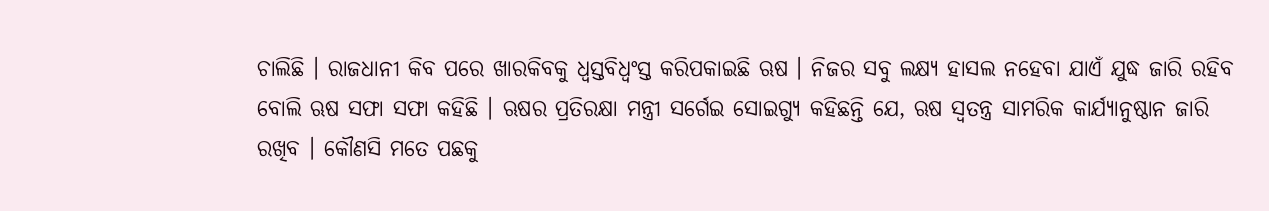ଚାଲିଛି । ରାଜଧାନୀ କିବ ପରେ ଖାରକିବକୁ ଧ୍ୱସ୍ତବିଧ୍ୱଂସ୍ତ କରିପକାଇଛି ଋଷ । ନିଜର ସବୁ ଲକ୍ଷ୍ୟ ହାସଲ ନହେବା ଯାଏଁ ଯୁଦ୍ଧ ଜାରି ରହିବ ବୋଲି ଋଷ ସଫା ସଫା କହିଛି । ଋଷର ପ୍ରତିରକ୍ଷା ମନ୍ତ୍ରୀ ସର୍ଗେଇ ସୋଇଗ୍ୟୁ କହିଛନ୍ତି ଯେ, ଋଷ ସ୍ୱତନ୍ତ୍ର ସାମରିକ କାର୍ଯ୍ୟାନୁଷ୍ଠାନ ଜାରି ରଖିବ । କୌଣସି ମତେ ପଛକୁ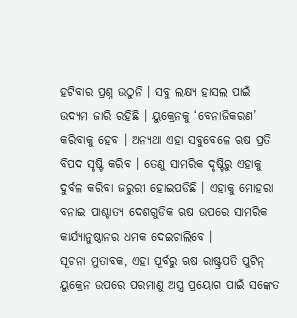ହଟିବାର ପ୍ରଶ୍ନ ଉଠୁନି । ସବୁ ଲକ୍ଷ୍ୟ ହାସଲ ପାଇଁ ଉଦ୍ୟମ ଜାରି ରହିଛି । ୟୁକ୍ରେନକୁ ‘ବେନାଜିକରଣ’ କରିବାକୁ ହେବ । ଅନ୍ୟଥା ଏହା ସବୁବେଳେ ଋଷ ପ୍ରତି ବିପଦ ସୃଷ୍ଟି କରିବ । ତେଣୁ ସାମରିକ ଦୃଷ୍ଟିରୁ ଏହାକୁ ଦୁର୍ବଳ କରିବା ଜରୁରୀ ହୋଇପଡିଛି । ଏହାକୁ ମୋହରା ବନାଇ ପାଶ୍ଚାତ୍ୟ ଦେଶଗୁଡିକ ଋଷ ଉପରେ ସାମରିକ କାର୍ଯ୍ୟାନୁଷ୍ଠାନର ଧମକ ଦେଇଚାଲିବେ ।
ସୂଚନା ମୁତାବକ, ଏହା ପୂର୍ବରୁ ଋଷ ରାଷ୍ଟ୍ରପତି ପୁଟିନ୍ ୟୁକ୍ରେନ ଉପରେ ପରମାଣୁ ଅସ୍ତ୍ର ପ୍ରୟୋଗ ପାଇଁ ସଙ୍କେତ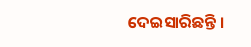ଦେଇସାରିଛନ୍ତି ।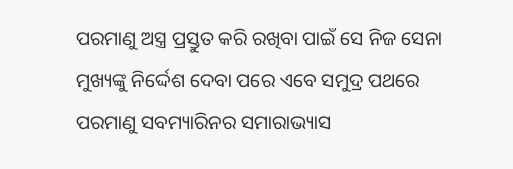ପରମାଣୁ ଅସ୍ତ୍ର ପ୍ରସ୍ତୁତ କରି ରଖିବା ପାଇଁ ସେ ନିଜ ସେନା ମୁଖ୍ୟଙ୍କୁ ନିର୍ଦ୍ଦେଶ ଦେବା ପରେ ଏବେ ସମୁଦ୍ର ପଥରେ ପରମାଣୁ ସବମ୍ୟାରିନର ସମାରାଭ୍ୟାସ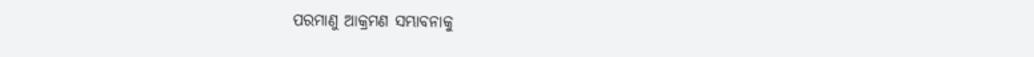ପରମାଣୁ ଆକ୍ରମଣ ସମ୍ଭାବନାକୁ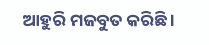ଆହୁରି ମଜବୁତ କରିଛି ।